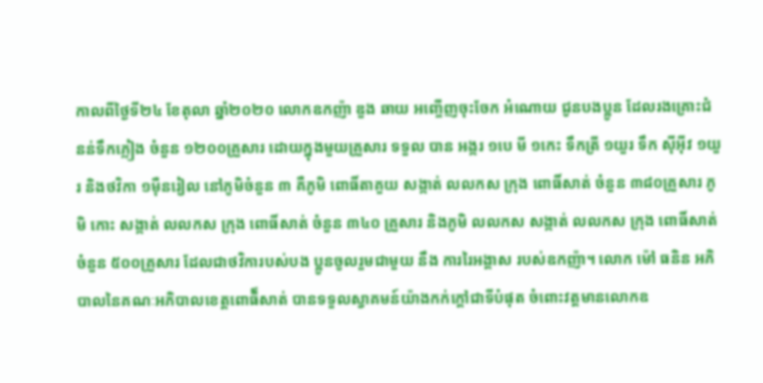កាលពីថ្ងៃទី២៤ ខែតុលា ឆ្នាំ២០២០ លោកឧកញ៉ា ឌួង ឆាយ អញ្ចើញចុះចែក អំណោយ ជូនបងប្អូន ដែលរងគ្រោះជំនន់ទឹកភ្លៀង ចំនួន ១២០០គ្រួសារ ដោយក្នុងមួយគ្រួសារ ទទួល បាន អង្ករ ១បេ មី ១កេះ ទឹកត្រី ១យួរ ទឹក ស៊ីអ៊ីវ ១យួរ និងថវិកា ១មុឺនរៀល នៅភូមិចំនួន ៣ គឺភូមិ ពោធិ៍តាគួយ សង្កាត់ លលកស ក្រុង ពោធិ៍សាត់ ចំនួន ៣៨០គ្រួសារ ភូមិ កោះ សង្កាត់ លលកស ក្រុង ពោធិ៍សាត់ ចំនួន ៣៤០ គ្រួសារ និងភូមិ លលកស សង្កាត់ លលកស ក្រុង ពោធិ៍សាត់ ចំនួន ៥០០គ្រួសារ ដែលជាថវិការបស់បង ប្អូនចូលរួមជាមួយ នឹង ការរៃអង្គាស របស់ឧកញ៉ា។ លោក ម៉ៅ ធនិន អភិបាលនៃគណៈអភិបាលខេត្តពោធិ៏សាត់ បានទទួលស្វាគមន៍យ៉ាងកក់ក្ដៅជាទីបំផុត ចំពោះវត្តមានលោកឧ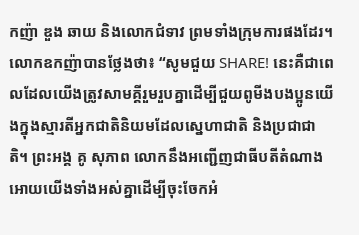កញ៉ា ឌួង ឆាយ និងលោកជំទាវ ព្រមទាំងក្រុមការផងដែរ។
លោកឧកញ៉ាបានថ្លែងថា៖ “សូមជួយ SHARE! នេះគឺជាពេលដែលយើងត្រូវសាមគ្គីរួមរួបគ្នាដើម្បីជួយពូមីងបងប្អូនយើងក្នុងស្មារតីអ្នកជាតិនិយមដែលស្នេហាជាតិ និងប្រជាជាតិ។ ព្រះអង្គ គូ សុភាព លោកនឹងអញ្ជើញជាធីបតីតំណាងអោយយើងទាំងអស់គ្នាដើម្បីចុះចែកអំ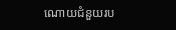ណោយជំនួយរប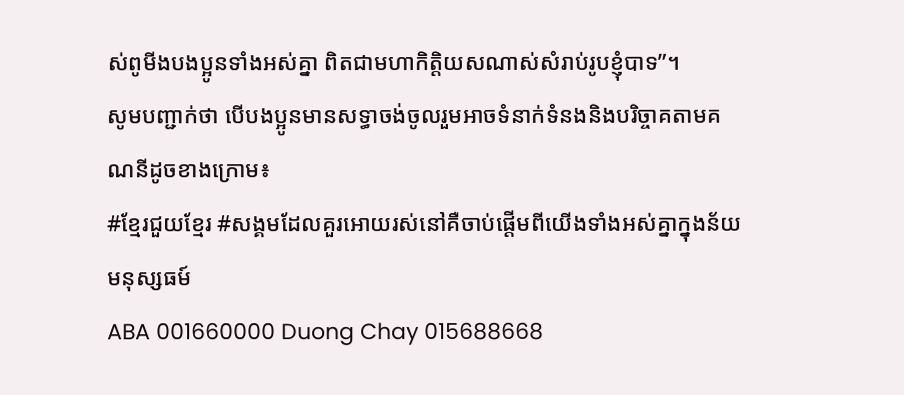ស់ពូមីងបងប្អូនទាំងអស់គ្នា ពិតជាមហាកិត្តិយសណាស់សំរាប់រូបខ្ញុំបាទ”។
សូមបញ្ជាក់ថា បើបងប្អូនមានសទ្ធាចង់ចូលរួមអាចទំនាក់ទំនងនិងបរិច្ចាគតាមគណនីដូចខាងក្រោម៖
#ខ្មែរជួយខ្មែរ #សង្គមដែលគួរអោយរស់នៅគឺចាប់ផ្តើមពីយើងទាំងអស់គ្នាក្នុងន័យមនុស្សធម៍
ABA 001660000 Duong Chay 015688668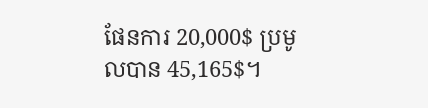ផែនការ 20,000$ ប្រមូលបាន 45,165$។